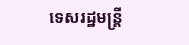ទេសរដ្ឋមន្ត្រី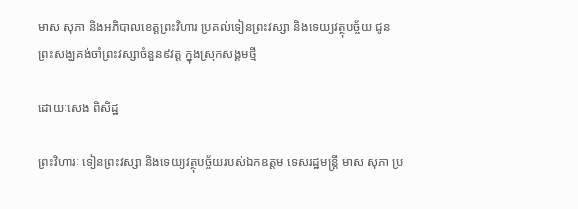មាស សុភា និងអភិបាលខេត្តព្រះវិហារ ប្រគល់ទៀនព្រះវស្សា និងទេយ្យវត្ថុបច្ច័យ ជូនព្រះសង្ឃគង់ចាំព្រះវស្សាចំនួន៩វត្ត ក្នុងស្រុកសង្គមថ្មី

ដោយៈសេង ពិសិដ្ឋ

ព្រះវិហារៈ ទៀនព្រះវស្សា និងទេយ្យវត្ថុបច្ច័យរបស់ឯកឧត្ដម ទេសរដ្ឋមន្ត្រី មាស សុភា ប្រ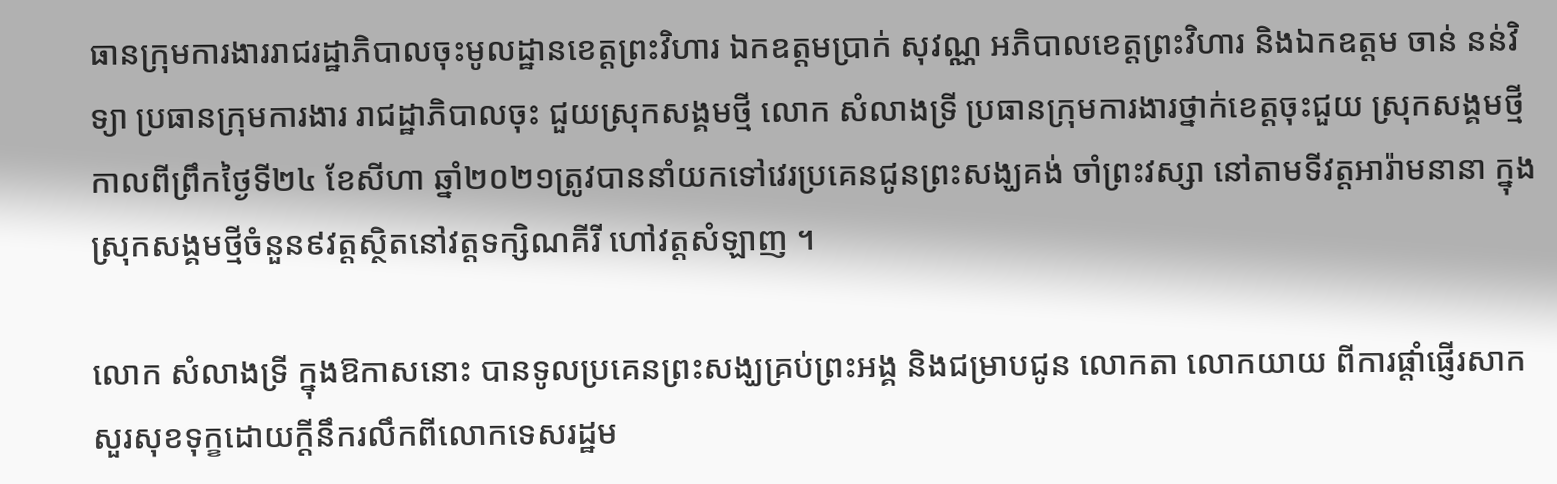ធានក្រុមការងាររាជរដ្ឋាភិបាលចុះមូលដ្ឋានខេត្តព្រះវិហារ ឯកឧត្ដមប្រាក់ សុវណ្ណ អភិបាលខេត្តព្រះវិហារ និងឯកឧត្ដម ចាន់ នន់វិទ្យា ប្រធានក្រុមការងារ រាជដ្ឋាភិបាលចុះ ជួយស្រុកសង្គមថ្មី លោក សំលាងទ្រី ប្រធានក្រុមការងារថ្នាក់ខេត្តចុះជួយ ស្រុកសង្គមថ្មី កាលពីព្រឹកថ្ងៃទី២៤ ខែសីហា ឆ្នាំ២០២១ត្រូវបាននាំយកទៅវេរប្រគេនជូនព្រះសង្ឃគង់ ចាំព្រះវស្សា នៅតាមទីវត្តអារ៉ាមនានា ក្នុងស្រុកសង្គមថ្មីចំនួន៩វត្តស្ថិតនៅវត្តទក្សិណគីរី ហៅវត្តសំឡាញ ។

លោក សំលាងទ្រី ក្នុងឱកាសនោះ បានទូលប្រគេនព្រះសង្ឃគ្រប់ព្រះអង្គ និងជម្រាបជូន លោកតា លោកយាយ ពីការផ្តាំផ្ញើរសាកសួរសុខទុក្ខដោយក្តីនឹករលឹកពីលោកទេសរដ្ឋម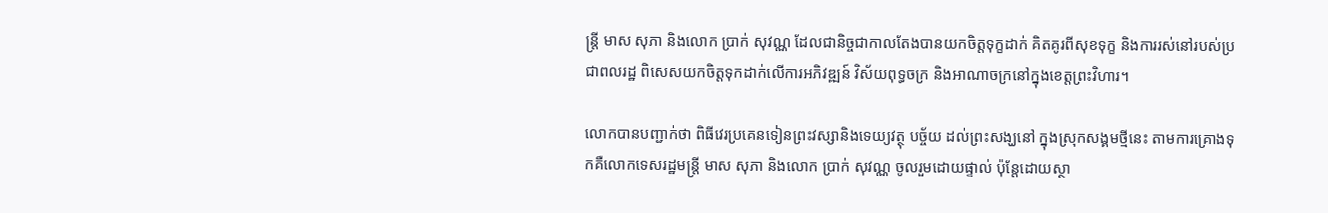ន្ត្រី មាស សុភា និងលោក ប្រាក់ សុវណ្ណ ដែលជានិច្ចជាកាលតែងបានយកចិត្តទុក្ខដាក់ គិតគូរពីសុខទុក្ខ និងការរស់នៅរបស់ប្រជាពលរដ្ឋ ពិសេសយកចិត្តទុកដាក់លើការអភិវឌ្ឍន៍ វិស័យពុទ្ធចក្រ និងអាណាចក្រនៅក្នុងខេត្តព្រះវិហារ។

លោកបានបញ្ជាក់ថា ពិធីវេរប្រគេនទៀនព្រះវស្សានិងទេយ្យវត្ថុ បច្ច័យ ដល់ព្រះសង្ឃនៅ ក្នុងស្រុកសង្គមថ្មីនេះ តាមការគ្រោងទុកគឺលោកទេសរដ្ឋមន្ត្រី មាស សុភា និងលោក ប្រាក់ សុវណ្ណ ចូលរួមដោយផ្ទាល់ ប៉ុន្តែដោយស្ថា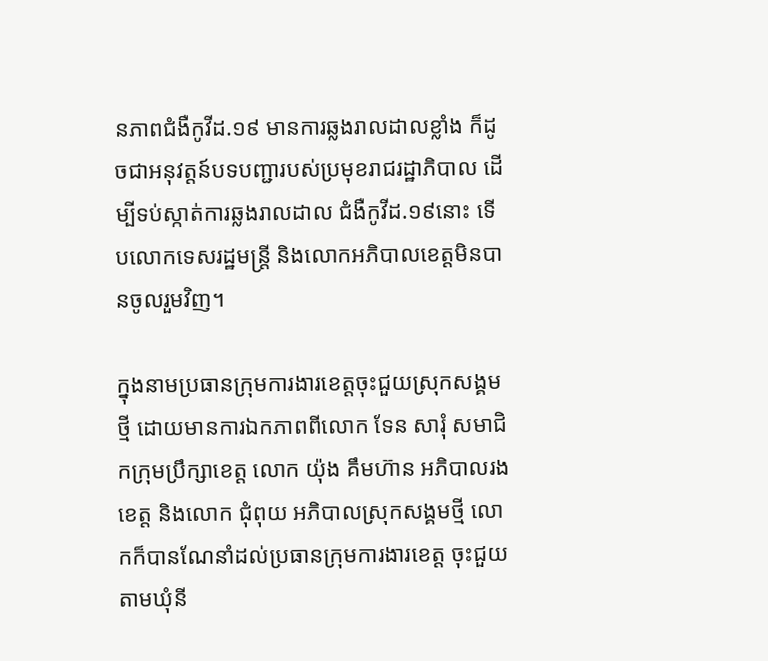នភាពជំងឺកូវីដ.១៩ មានការឆ្លងរាលដាលខ្លាំង ក៏ដូចជាអនុវត្តន៍បទបញ្ជារបស់ប្រមុខរាជរដ្ឋាភិបាល ដើម្បីទប់ស្កាត់ការឆ្លងរាលដាល ជំងឺកូវីដ.១៩នោះ ទើបលោកទេសរដ្ឋមន្ត្រី និងលោកអភិបាលខេត្តមិនបានចូលរួមវិញ។

ក្នុងនាមប្រធានក្រុមការងារខេត្តចុះជួយស្រុកសង្គមថ្មី ដោយមានការឯកភាពពីលោក ទែន សារុំ សមាជិកក្រុមប្រឹក្សាខេត្ត លោក យ៉ុង គឹមហ៊ាន អភិបាលរងខេត្ត និងលោក ជុំពុយ អភិបាលស្រុកសង្គមថ្មី លោកក៏បានណែនាំដល់ប្រធានក្រុមការងារខេត្ត ចុះជួយតាមឃុំនី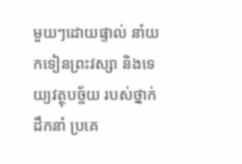មួយៗដោយផ្ទាល់ នាំយកទៀនព្រះវស្សា និងទេយ្យវត្ថុបច្ច័យ របស់ថ្នាក់ដឹកនាំ ប្រគេ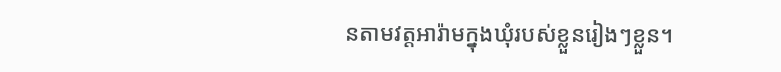នតាមវត្តអារ៉ាមក្នុងឃុំរបស់ខ្លួនរៀងៗខ្លួន។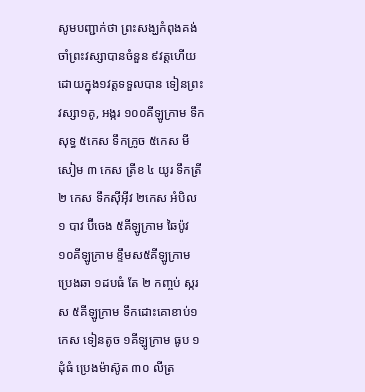សូមបញ្ជាក់ថា ព្រះសង្ឃកំពុងគង់ចាំព្រះវស្សាបានចំនួន ៩វត្តហើយ ដោយក្នុង១វត្តទទួលបាន ទៀនព្រះវស្សា១គូ, អង្ករ ១០០គីឡូក្រាម ទឹកសុទ្ធ ៥កេស ទឹកក្រូច ៥កេស មីសៀម ៣ កេស ត្រីខ ៤ យូរ ទឹកត្រី ២ កេស ទឹកស៊ីអ៊ីវ ២កេស អំបិល ១ បាវ ប៊ីចេង ៥គីឡូក្រាម ឆៃប៉ូវ ១០គីឡូក្រាម ខ្ទឹមស៥គីឡូក្រាម ប្រេងឆា ១ដបធំ តែ ២ កញ្ចប់ ស្ករស ៥គីឡូក្រាម ទឹកដោះគោខាប់១កេស ទៀនតូច ១គីឡូក្រាម ធូប ១ដុំធំ ប្រេងម៉ាស៊ូត ៣០ លីត្រ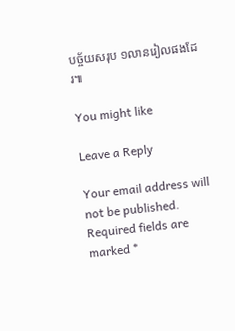បច្ច័យសរុប ១លានរៀលផងដែរ៕

You might like

Leave a Reply

Your email address will not be published. Required fields are marked *